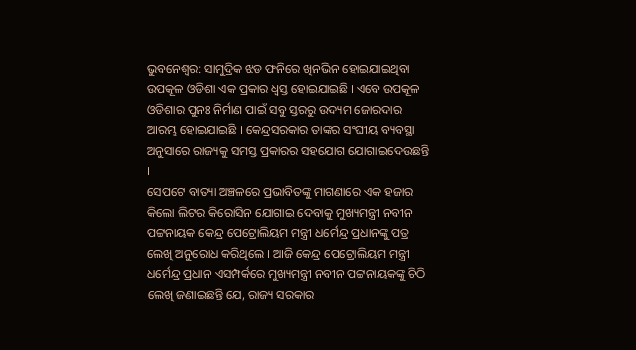ଭୁବନେଶ୍ବର: ସାମୁଦ୍ରିକ ଝଡ ଫନିରେ ଖିନଭିନ ହୋଇଯାଇଥିବା ଉପକୂଳ ଓଡିଶା ଏକ ପ୍ରକାର ଧ୍ବସ୍ତ ହୋଇଯାଇଛି । ଏବେ ଉପକୂଳ ଓଡିଶାର ପୁନଃ ନିର୍ମାଣ ପାଇଁ ସବୁ ସ୍ତରରୁ ଉଦ୍ୟମ ଜୋରଦାର ଆରମ୍ଭ ହୋଇଯାଇଛି । କେନ୍ଦ୍ରସରକାର ତାଙ୍କର ସଂଘୀୟ ବ୍ୟବସ୍ଥା ଅନୁସାରେ ରାଜ୍ୟକୁ ସମସ୍ତ ପ୍ରକାରର ସହଯୋଗ ଯୋଗାଇଦେଉଛନ୍ତି ।
ସେପଟେ ବାତ୍ୟା ଅଞ୍ଚଳରେ ପ୍ରଭାବିତଙ୍କୁ ମାଗଣାରେ ଏକ ହଜାର କିଲୋ ଲିଟର କିରୋସିନ ଯୋଗାଇ ଦେବାକୁ ମୁଖ୍ୟମନ୍ତ୍ରୀ ନବୀନ ପଟ୍ଟନାୟକ କେନ୍ଦ୍ର ପେଟ୍ରୋଲିୟମ ମନ୍ତ୍ରୀ ଧର୍ମେନ୍ଦ୍ର ପ୍ରଧାନଙ୍କୁ ପତ୍ର ଲେଖି ଅନୁରୋଧ କରିଥିଲେ । ଆଜି କେନ୍ଦ୍ର ପେଟ୍ରୋଲିୟମ ମନ୍ତ୍ରୀ ଧର୍ମେନ୍ଦ୍ର ପ୍ରଧାନ ଏସମ୍ପର୍କରେ ମୁଖ୍ୟମନ୍ତ୍ରୀ ନବୀନ ପଟ୍ଟନାୟକଙ୍କୁ ଚିଠି ଲେଖି ଜଣାଇଛନ୍ତି ଯେ, ରାଜ୍ୟ ସରକାର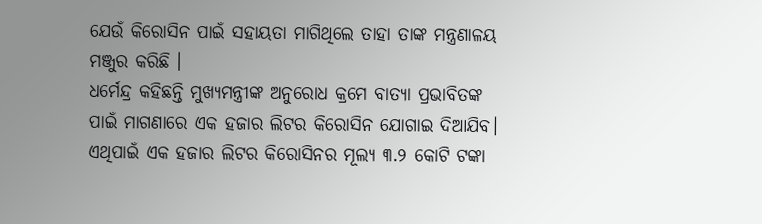ଯେଉଁ କିରୋସିନ ପାଇଁ ସହାୟତା ମାଗିଥିଲେ ତାହା ତାଙ୍କ ମନ୍ତ୍ରଣାଳୟ ମଞ୍ଜୁର କରିଛି ।
ଧର୍ମେନ୍ଦ୍ର କହିଛନ୍ତି ମୁଖ୍ୟମନ୍ତ୍ରୀଙ୍କ ଅନୁରୋଧ କ୍ରମେ ବାତ୍ୟା ପ୍ରଭାବିତଙ୍କ ପାଇଁ ମାଗଣାରେ ଏକ ହଜାର ଲିଟର କିରୋସିନ ଯୋଗାଇ ଦିଆଯିବ। ଏଥିପାଇଁ ଏକ ହଜାର ଲିଟର କିରୋସିନର ମୂଲ୍ୟ ୩.୨ କୋଟି ଟଙ୍କା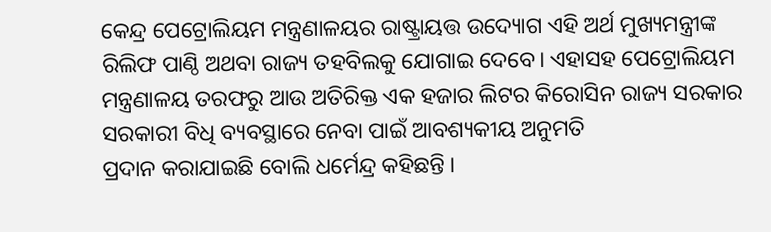କେନ୍ଦ୍ର ପେଟ୍ରୋଲିୟମ ମନ୍ତ୍ରଣାଳୟର ରାଷ୍ଟ୍ରାୟତ୍ତ ଉଦ୍ୟୋଗ ଏହି ଅର୍ଥ ମୁଖ୍ୟମନ୍ତ୍ରୀଙ୍କ ରିଲିଫ ପାଣ୍ଠି ଅଥବା ରାଜ୍ୟ ତହବିଲକୁ ଯୋଗାଇ ଦେବେ। ଏହାସହ ପେଟ୍ରୋଲିୟମ ମନ୍ତ୍ରଣାଳୟ ତରଫରୁ ଆଉ ଅତିରିକ୍ତ ଏକ ହଜାର ଲିଟର କିରୋସିନ ରାଜ୍ୟ ସରକାର ସରକାରୀ ବିଧି ବ୍ୟବସ୍ଥାରେ ନେବା ପାଇଁ ଆବଶ୍ୟକୀୟ ଅନୁମତି
ପ୍ରଦାନ କରାଯାଇଛି ବୋଲି ଧର୍ମେନ୍ଦ୍ର କହିଛନ୍ତି ।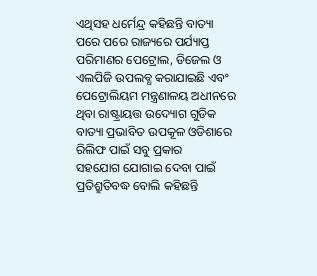ଏଥିସହ ଧର୍ମେନ୍ଦ୍ର କହିଛନ୍ତି ବାତ୍ୟା ପରେ ପରେ ରାଜ୍ୟରେ ପର୍ଯ୍ୟାପ୍ତ ପରିମାଣର ପେଟ୍ରୋଲ, ଡିଜେଲ ଓ
ଏଲପିଜି ଉପଲବ୍ଧ କରାଯାଇଛି ଏବଂ ପେଟ୍ରୋଲିୟମ ମନ୍ତ୍ରଣାଳୟ ଅଧୀନରେ ଥିବା ରାଷ୍ଟ୍ରାୟତ୍ତ ଉଦ୍ୟୋଗ ଗୁଡିକ ବାତ୍ୟା ପ୍ରଭାବିତ ଉପକୂଳ ଓଡିଶାରେ ରିଲିଫ ପାଇଁ ସବୁ ପ୍ରକାର
ସହଯୋଗ ଯୋଗାଇ ଦେବା ପାଇଁ ପ୍ରତିଶ୍ରୁତିବଦ୍ଧ ବୋଲି କହିଛନ୍ତି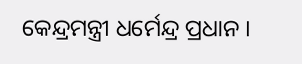କେନ୍ଦ୍ରମନ୍ତ୍ରୀ ଧର୍ମେନ୍ଦ୍ର ପ୍ରଧାନ ।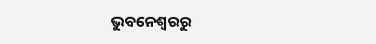ଭୁବନେଶ୍ବରରୁ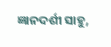ଜ୍ଞାନଦର୍ଶୀ ସାହୁ,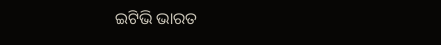ଇଟିଭି ଭାରତ